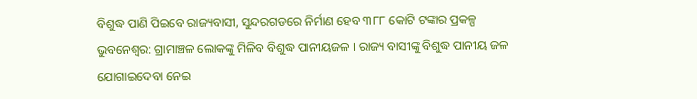ବିଶୁଦ୍ଧ ପାଣି ପିଇବେ ରାଜ୍ୟବାସୀ, ସୁନ୍ଦରଗଡରେ ନିର୍ମାଣ ହେବ ୩୮୮ କୋଟି ଟଙ୍କାର ପ୍ରକଳ୍ପ
ଭୁବନେଶ୍ୱର: ଗ୍ରାମାଞ୍ଚଳ ଲୋକଙ୍କୁ ମିଳିବ ବିଶୁଦ୍ଧ ପାନୀୟଜଳ । ରାଜ୍ୟ ବାସୀଙ୍କୁ ବିଶୁଦ୍ଧ ପାନୀୟ ଜଳ ଯୋଗାଇଦେବା ନେଇ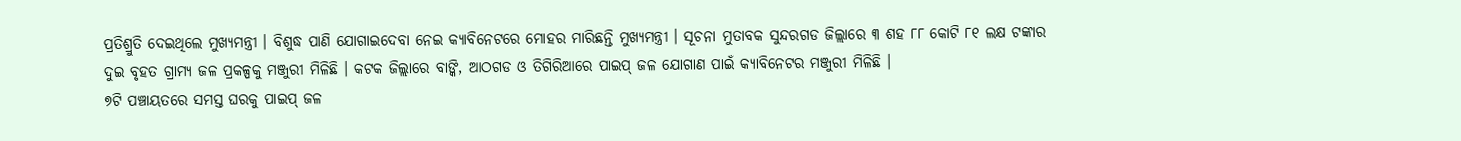ପ୍ରତିଶ୍ରୁତି ଦେଇଥିଲେ ମୁଖ୍ୟମନ୍ତ୍ରୀ । ବିଶୁଦ୍ଧ ପାଣି ଯୋଗାଇଦେବା ନେଇ କ୍ୟାବିନେଟରେ ମୋହର ମାରିଛନ୍ତି ମୁଖ୍ୟମନ୍ତ୍ରୀ । ସୂଚନା ମୁତାବକ ସୁନ୍ଦରଗଡ ଜିଲ୍ଲାରେ ୩ ଶହ ୮୮ କୋଟି ୮୧ ଲକ୍ଷ ଟଙ୍କାର ଦୁଇ ବୃହତ ଗ୍ରାମ୍ୟ ଜଳ ପ୍ରକଳ୍ପକୁ ମଞ୍ଜୁରୀ ମିଳିଛି । କଟକ ଜିଲ୍ଲାରେ ବାଙ୍କି, ଆଠଗଡ ଓ ତିଗିରିଆରେ ପାଇପ୍ ଜଳ ଯୋଗାଣ ପାଇଁ କ୍ୟାବିନେଟର ମଞ୍ଜୁରୀ ମିଳିଛି ।
୭ଟି ପଞ୍ଚାୟତରେ ସମସ୍ତ ଘରକୁ ପାଇପ୍ ଜଳ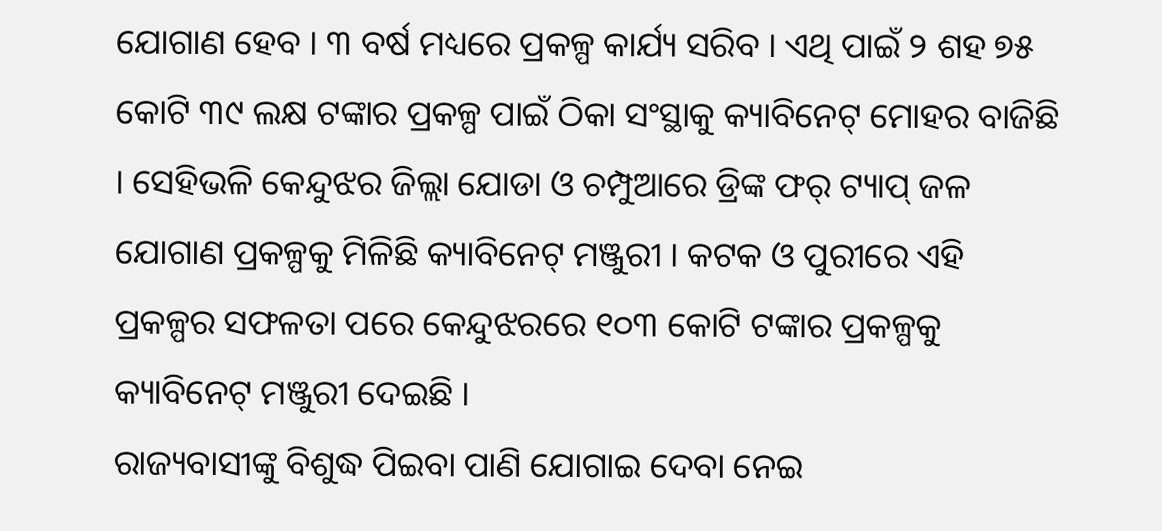ଯୋଗାଣ ହେବ । ୩ ବର୍ଷ ମଧ୍ୟରେ ପ୍ରକଳ୍ପ କାର୍ଯ୍ୟ ସରିବ । ଏଥି ପାଇଁ ୨ ଶହ ୭୫ କୋଟି ୩୯ ଲକ୍ଷ ଟଙ୍କାର ପ୍ରକଳ୍ପ ପାଇଁ ଠିକା ସଂସ୍ଥାକୁ କ୍ୟାବିନେଟ୍ ମୋହର ବାଜିଛି । ସେହିଭଳି କେନ୍ଦୁଝର ଜିଲ୍ଲା ଯୋଡା ଓ ଚମ୍ପୁଆରେ ଡ୍ରିଙ୍କ ଫର୍ ଟ୍ୟାପ୍ ଜଳ ଯୋଗାଣ ପ୍ରକଳ୍ପକୁ ମିଳିଛି କ୍ୟାବିନେଟ୍ ମଞ୍ଜୁରୀ । କଟକ ଓ ପୁରୀରେ ଏହି ପ୍ରକଳ୍ପର ସଫଳତା ପରେ କେନ୍ଦୁଝରରେ ୧୦୩ କୋଟି ଟଙ୍କାର ପ୍ରକଳ୍ପକୁ କ୍ୟାବିନେଟ୍ ମଞ୍ଜୁରୀ ଦେଇଛି ।
ରାଜ୍ୟବାସୀଙ୍କୁ ବିଶୁଦ୍ଧ ପିଇବା ପାଣି ଯୋଗାଇ ଦେବା ନେଇ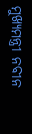ମୁଖ୍ୟମନ୍ତ୍ରୀ ନବୀନ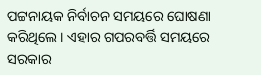ପଟ୍ଟନାୟକ ନିର୍ବାଚନ ସମୟରେ ଘୋଷଣା କରିଥିଲେ । ଏହାର ଗପରବର୍ତ୍ତି ସମୟରେ ସରକାର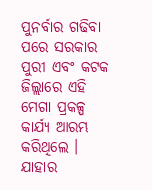ପୁନର୍ବାର ଗଢିବା ପରେ ସରକାର ପୁରୀ ଏବଂ କଟକ ଜିଲ୍ଲାରେ ଏହି ମେଗା ପ୍ରକଳ୍ପ କାର୍ଯ୍ୟ ଆରମ୍ଭ କରିଥିଲେ । ଯାହାର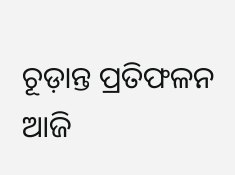ଚୂଡ଼ାନ୍ତ ପ୍ରତିଫଳନ ଆଜି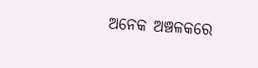ଅନେକ ଅଞ୍ଚଳକରେ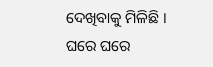ଦେଖିବାକୁ ମିଳିଛି । ଘରେ ଘରେ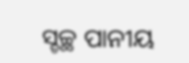ସ୍ଚଚ୍ଛ ପାନୀୟ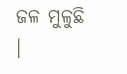ଜଳ ମୁଳୁଛି ।